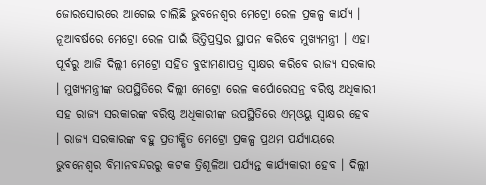ଜୋରସୋରରେ ଆଗେଇ ଚାଲିଛି ଭୁବନେଶ୍ବର ମେଟ୍ରୋ ରେଳ ପ୍ରକଳ୍ପ କାର୍ଯ୍ୟ । ନୂଆବର୍ଷରେ ମେଟ୍ରୋ ରେଳ ପାଇଁ ଭିତ୍ତିପ୍ରସ୍ତର ସ୍ଥାପନ କରିବେ ମୁଖ୍ୟମନ୍ତ୍ରୀ । ଏହା ପୂର୍ବରୁ ଆଜି ଦିଲ୍ଲୀ ମେଟ୍ରୋ ସହିତ ବୁଝାମଣାପତ୍ର ସ୍ବାକ୍ଷର କରିବେ ରାଜ୍ୟ ସରକାର । ମୁଖ୍ୟମନ୍ତ୍ରୀଙ୍କ ଉପସ୍ଥିତିରେ ଦିଲ୍ଲୀ ମେଟ୍ରୋ ରେଳ କର୍ପୋରେସନ୍ର ବରିଷ୍ଠ ଅଧିକାରୀ ସହ ରାଜ୍ୟ ସରକାରଙ୍କ ବରିଷ୍ଠ ଅଧିକାରୀଙ୍କ ଉପସ୍ଥିତିରେ ଏମ୍ଓୟୁ ସ୍ବାକ୍ଷର ହେବ । ରାଜ୍ୟ ସରକାରଙ୍କ ବହୁ ପ୍ରତୀକ୍ଷିତ ମେଟ୍ରୋ ପ୍ରକଳ୍ପ ପ୍ରଥମ ପର୍ଯ୍ୟାୟରେ ଭୁବନେଶ୍ବର ବିମାନବନ୍ଦରରୁ କଟକ ତ୍ରିଶୂଳିଆ ପର୍ଯ୍ୟନ୍ତ କାର୍ଯ୍ୟକାରୀ ହେବ । ଦିଲ୍ଲୀ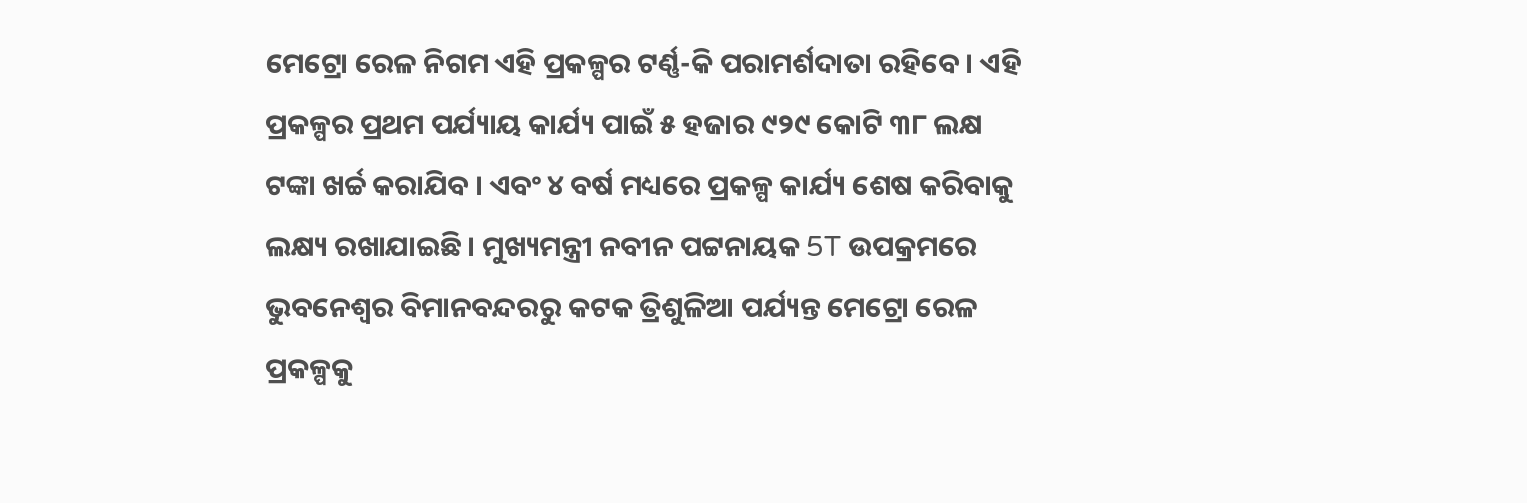ମେଟ୍ରୋ ରେଳ ନିଗମ ଏହି ପ୍ରକଳ୍ପର ଟର୍ଣ୍ଣ-କି ପରାମର୍ଶଦାତା ରହିବେ । ଏହି ପ୍ରକଳ୍ପର ପ୍ରଥମ ପର୍ଯ୍ୟାୟ କାର୍ଯ୍ୟ ପାଇଁ ୫ ହଜାର ୯୨୯ କୋଟି ୩୮ ଲକ୍ଷ ଟଙ୍କା ଖର୍ଚ୍ଚ କରାଯିବ । ଏବଂ ୪ ବର୍ଷ ମଧ୍ୟରେ ପ୍ରକଳ୍ପ କାର୍ଯ୍ୟ ଶେଷ କରିବାକୁ ଲକ୍ଷ୍ୟ ରଖାଯାଇଛି । ମୁଖ୍ୟମନ୍ତ୍ରୀ ନବୀନ ପଟ୍ଟନାୟକ 5T ଉପକ୍ରମରେ ଭୁବନେଶ୍ବର ବିମାନବନ୍ଦରରୁ କଟକ ତ୍ରିଶୁଳିଆ ପର୍ଯ୍ୟନ୍ତ ମେଟ୍ରୋ ରେଳ ପ୍ରକଳ୍ପକୁ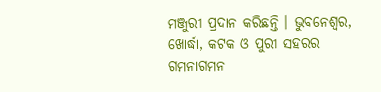ମଞ୍ଜୁରୀ ପ୍ରଦାନ କରିଛନ୍ତି । ଭୁବନେଶ୍ବର, ଖୋର୍ଦ୍ଧା, କଟକ ଓ ପୁରୀ ସହରର ଗମନାଗମନ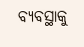ବ୍ୟବସ୍ଥାକୁ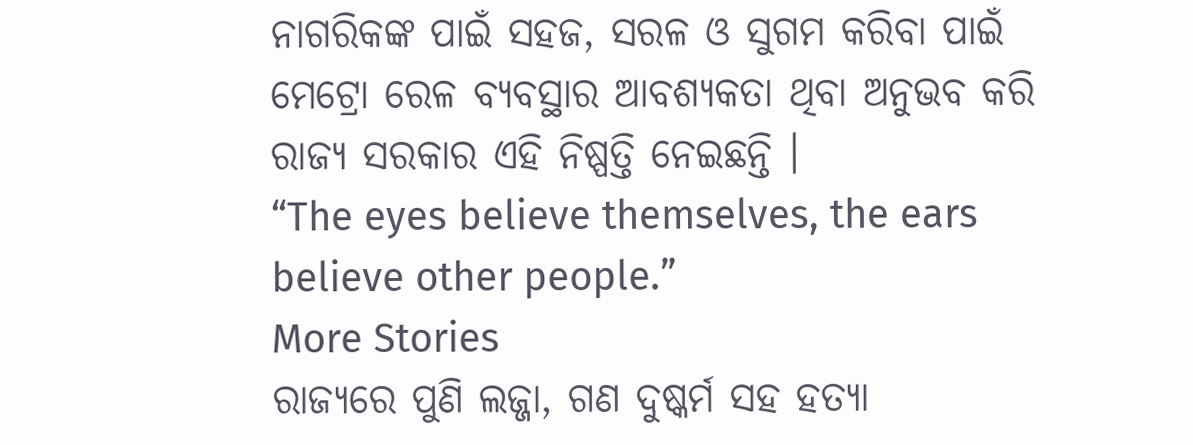ନାଗରିକଙ୍କ ପାଇଁ ସହଜ, ସରଳ ଓ ସୁଗମ କରିବା ପାଇଁ ମେଟ୍ରୋ ରେଳ ବ୍ୟବସ୍ଥାର ଆବଶ୍ୟକତା ଥିବା ଅନୁଭବ କରି ରାଜ୍ୟ ସରକାର ଏହି ନିଷ୍ପତ୍ତି ନେଇଛନ୍ତି ।
“The eyes believe themselves, the ears believe other people.”
More Stories
ରାଜ୍ୟରେ ପୁଣି ଲଜ୍ଜା, ଗଣ ଦୁଷ୍କର୍ମ ସହ ହତ୍ୟା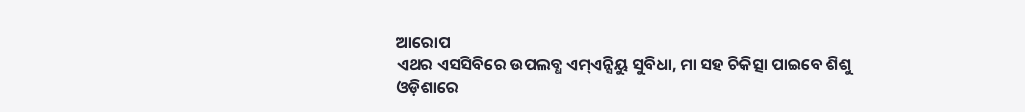ଆରୋପ
ଏଥର ଏସସିବିରେ ଉପଲବ୍ଧ ଏମ୍ଏନ୍ସିୟୁ ସୁବିଧା, ମା ସହ ଚିକିତ୍ସା ପାଇବେ ଶିଶୁ
ଓଡ଼ିଶାରେ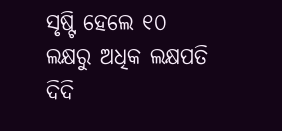ସୃଷ୍ଟି ହେଲେ ୧୦ ଲକ୍ଷରୁ ଅଧିକ ଲକ୍ଷପତି ଦିଦି